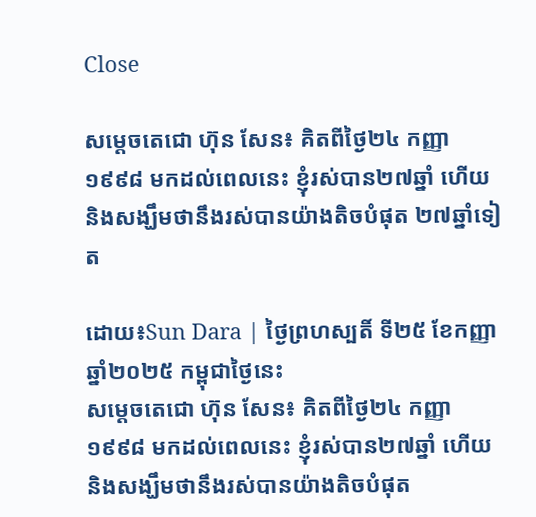Close

សម្ដេចតេជោ ហ៊ុន សែន៖ គិតពីថ្ងៃ២៤ កញ្ញា ១៩៩៨ មកដល់ពេលនេះ ខ្ញុំរស់បាន២៧ឆ្នាំ ហើយ និងសង្ឃឹមថានឹងរស់បានយ៉ាងតិចបំផុត ២៧ឆ្នាំទៀត

ដោយ៖Sun Dara | ថ្ងៃព្រហស្បតិ៍ ទី២៥ ខែកញ្ញា ឆ្នាំ២០២៥ កម្ពុជាថ្ងៃនេះ
សម្ដេចតេជោ ហ៊ុន សែន៖ គិតពីថ្ងៃ២៤ កញ្ញា ១៩៩៨ មកដល់ពេលនេះ ខ្ញុំរស់បាន២៧ឆ្នាំ ហើយ និងសង្ឃឹមថានឹងរស់បានយ៉ាងតិចបំផុត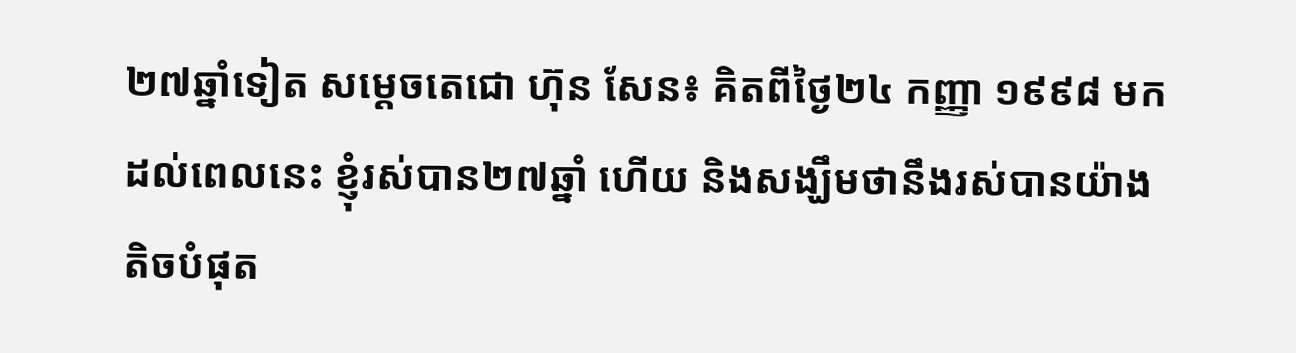២៧ឆ្នាំទៀត សម្ដេចតេជោ ហ៊ុន សែន៖ គិតពីថ្ងៃ២៤ កញ្ញា ១៩៩៨ មកដល់ពេលនេះ ខ្ញុំរស់បាន២៧ឆ្នាំ ហើយ និងសង្ឃឹមថានឹងរស់បានយ៉ាងតិចបំផុត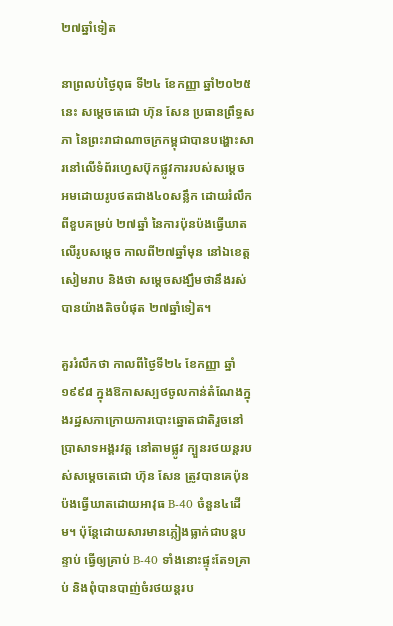២៧ឆ្នាំទៀត

នាព្រលប់ថ្ងៃពុធ ទី២៤ ខែកញ្ញា ឆ្នាំ២០២៥ នេះ សម្ដេចតេជោ ហ៊ុន សែន ប្រធានព្រឹទ្ធសភា នៃព្រះរាជាណាចក្រកម្ពុជាបានបង្ហោះសារនៅលើទំព័រហ្វេសប៊ុកផ្លូវការរបស់សម្ដេច អមដោយរូបថតជាង៤០សន្លឹក ដោយរំលឹកពីខួបគម្រប់ ២៧ឆ្នាំ នៃការប៉ុនប៉ងធ្វើឃាតលើរូបសម្ដេច កាលពី២៧ឆ្នាំមុន នៅឯខេត្តសៀមរាប និងថា សម្ដេចសង្ឃឹមថានឹងរស់បានយ៉ាងតិចបំផុត ២៧ឆ្នាំទៀត។

គួររំលឹកថា កាលពីថ្ងៃទី២៤ ខែកញ្ញា ឆ្នាំ១៩៩៨ ក្នុងឱកាសស្បថចូលកាន់តំណែងក្នុងរដ្ឋសភាក្រោយការបោះឆ្នោតជាតិរួចនៅប្រាសាទអង្គរវត្ត នៅតាមផ្លូវ ក្បួនរថយន្តរបស់សម្ដេចតេជោ ហ៊ុន សែន ត្រូវបានគេប៉ុនប៉ងធ្វើឃាតដោយអាវុធ B-40 ចំនួន៤ដើម។ ប៉ុន្តែដោយសារមានភ្លៀងធ្លាក់ជាបន្តបន្ទាប់ ធ្វើឲ្យគ្រាប់ B-40 ទាំងនោះផ្ទុះតែ១គ្រាប់ និងពុំបានបាញ់ចំរថយន្តរប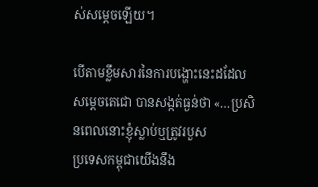ស់សម្ដេចឡើយ។

បើតាមខ្លឹមសារនៃការបង្ហោះនេះដដែល សម្ដេចតេជោ បានសង្កត់ធ្ងន់ថា «…ប្រសិនពេលនោះខ្ញុំស្លាប់ឬត្រូវរបួស
ប្រទេសកម្ពុជាយើងនឹង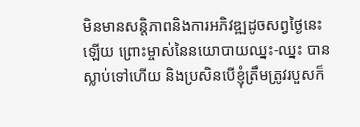មិនមានសន្តិភាពនិងការអភិវឌ្ឍដូចសព្វថ្ងៃនេះឡើយ ព្រោះម្ចាស់នៃនយោបាយឈ្នះ-ឈ្នះ បានស្លាប់ទៅហើយ និងប្រសិនបើខ្ញុំត្រឹមត្រូវរបួសក៏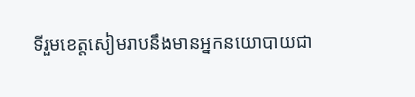ទីរួមខេត្តសៀមរាបនឹងមានអ្នកនយោបាយជា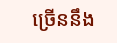ច្រើននឹង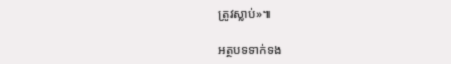ត្រូវស្លាប់»៕

អត្ថបទទាក់ទង